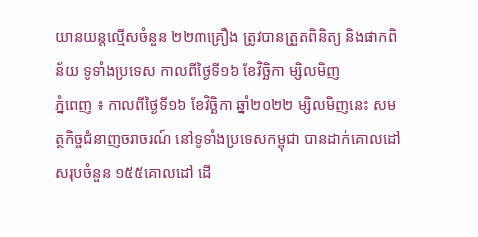យានយន្តល្មើសចំនួន ២២៣គ្រឿង ត្រូវបានត្រួតពិនិត្យ និងផាកពិន័យ ទូទាំងប្រទេស កាលពីថ្ងៃទី១៦ ខែវិច្ឆិកា ម្សិលមិញ
ភ្នំពេញ ៖ កាលពីថ្ងៃទី១៦ ខែវិច្ឆិកា ឆ្នាំ២០២២ ម្សិលមិញនេះ សមត្ថកិច្ចជំនាញចរាចរណ៍ នៅទូទាំងប្រទេសកម្ពុជា បានដាក់គោលដៅសរុបចំនួន ១៥៥គោលដៅ ដើ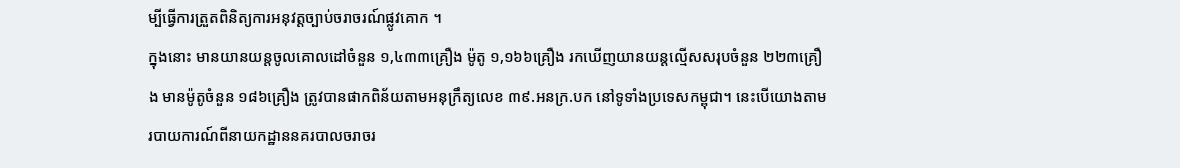ម្បីធ្វើការត្រួតពិនិត្យការអនុវត្តច្បាប់ចរាចរណ៍ផ្លូវគោក ។
ក្នុងនោះ មានយានយន្តចូលគោលដៅចំនួន ១,៤៣៣គ្រឿង ម៉ូតូ ១,១៦៦គ្រឿង រកឃើញយានយន្តល្មើសសរុបចំនួន ២២៣គ្រឿង មានម៉ូតូចំនួន ១៨៦គ្រឿង ត្រូវបានផាកពិន័យតាមអនុក្រឹត្យលេខ ៣៩.អនក្រ.បក នៅទូទាំងប្រទេសកម្ពុជា។ នេះបើយោងតាមរបាយការណ៍ពីនាយកដ្ឋាននគរបាលចរាចរ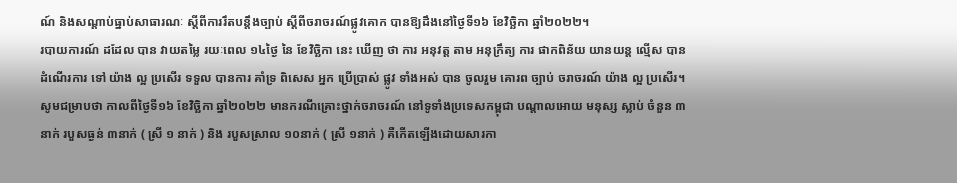ណ៍ និងសណ្តាប់ធ្នាប់សាធារណៈ ស្តីពីការរឹតបន្ដឹងច្បាប់ ស្ដីពីចរាចរណ៍ផ្លូវគោក បានឱ្យដឹងនៅថ្ងៃទី១៦ ខែវិច្ឆិកា ឆ្នាំ២០២២។
របាយការណ៍ ដដែល បាន វាយតម្លៃ រយៈពេល ១៤ថ្ងៃ នៃ ខែវិច្ឆិកា នេះ ឃើញ ថា ការ អនុវត្ត តាម អនុក្រឹត្យ ការ ផាកពិន័យ យានយន្ត ល្មើស បាន ដំណើរការ ទៅ យ៉ាង ល្អ ប្រសើរ ទទួល បានការ គាំទ្រ ពិសេស អ្នក ប្រើប្រាស់ ផ្លូវ ទាំងអស់ បាន ចូលរួម គោរព ច្បាប់ ចរាចរណ៍ យ៉ាង ល្អ ប្រសើរ។
សូមជម្រាបថា កាលពីថ្ងៃទី១៦ ខែវិច្ឆិកា ឆ្នាំ២០២២ មានករណីគ្រោះថ្នាក់ចរាចរណ៍ នៅទូទាំងប្រទេសកម្ពុជា បណ្តាលអោយ មនុស្ស ស្លាប់ ចំនួន ៣នាក់ របួសធ្ងន់ ៣នាក់ ( ស្រី ១ នាក់ ) និង របួសស្រាល ១០នាក់ ( ស្រី ១នាក់ ) គឺកើតឡើងដោយសារកា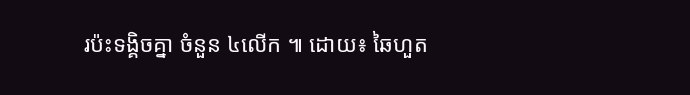រប៉ះទង្គិចគ្នា ចំនួន ៤លើក ៕ ដោយ៖ ឆៃហួត